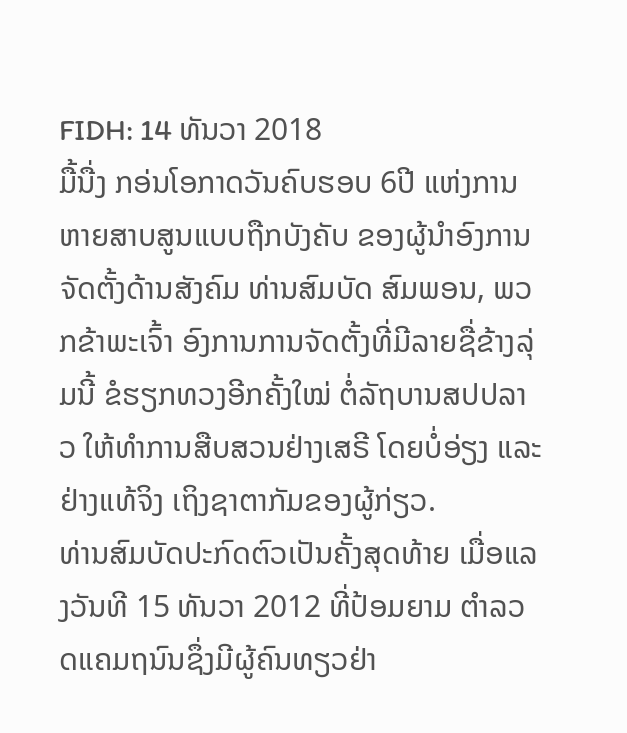FIDH: 14 ທັນວາ 2018
ມື້ນື່ງ ກອ່ນໂອກາດວັນຄົບຮອບ 6ປີ ແຫ່ງການ ຫາຍສາບສູນແບບຖືກບັງຄັບ ຂອງຜູ້ນຳອົງການຈັດຕັ້ງດ້ານສັງຄົມ ທ່ານສົມບັດ ສົມພອນ, ພວກຂ້າພະເຈົ້າ ອົງການການຈັດຕັ້ງທີ່ມີລາຍຊື່ຂ້າງລຸ່ມນີ້ ຂໍຮຽກທວງອີກຄັ້ງໃໝ່ ຕໍ່ລັຖບານສປປລາວ ໃຫ້ທຳການສືບສວນຢ່າງເສຣີ ໂດຍບໍ່ອ່ຽງ ແລະຢ່າງແທ້ຈິງ ເຖິງຊາຕາກັມຂອງຜູ້ກ່ຽວ.
ທ່ານສົມບັດປະກົດຕົວເປັນຄັ້ງສຸດທ້າຍ ເມື່ອແລງວັນທີ 15 ທັນວາ 2012 ທີ່ປ້ອມຍາມ ຕຳລວດແຄມຖນົນຊຶ່ງມີຜູ້ຄົນທຽວຢ່າ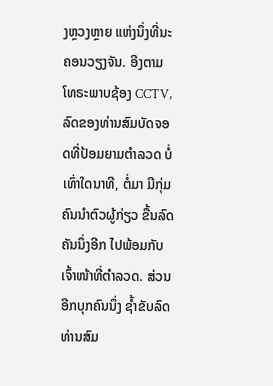ງຫຼວງຫຼາຍ ແຫ່ງນຶ່ງທີ່ນະຄອນວຽງຈັນ. ອີງຕາມໂທຣະພາບຊ້ອງ CCTV, ລົດຂອງທ່ານສົມບັດຈອດທີ່ປ້ອມຍາມຕຳລວດ ບໍ່ເທົ່າໃດນາທີ, ຕໍ່ມາ ມີກຸ່ມຄົນນຳຕົວຜູ້ກ່ຽວ ຂື້ນລົດຄັນນຶ່ງອີກ ໄປພ້ອມກັບເຈົ້າໜ້າທີ່ຕຳລວດ. ສ່ວນອີກບຸກຄົນນຶ່ງ ຊໍ້າຂັບລົດ ທ່ານສົມ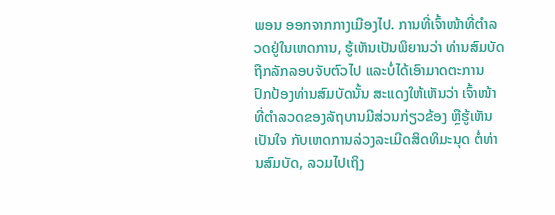ພອນ ອອກຈາກກາງເມືອງໄປ. ການທີ່ເຈົ້າໜ້າທີ່ຕຳລວດຢູ່ໃນເຫດການ, ຮູ້ເຫັນເປັນພິຍານວ່າ ທ່ານສົມບັດ ຖືກລັກລອບຈັບຕົວໄປ ແລະບໍ່ໄດ້ເອົາມາດຕະການ ປົກປ້ອງທ່ານສົມບັດນັ້ນ ສະແດງໃຫ້ເຫັນວ່າ ເຈົ້າໜ້າທີ່ຕຳລວດຂອງລັຖບານມີສ່ວນກ່ຽວຂ້ອງ ຫຼືຮູ້ເຫັນເປັນໃຈ ກັບເຫດການລ່ວງລະເມີດສິດທິມະນຸດ ຕໍ່ທ່ານສົມບັດ, ລວມໄປເຖິງ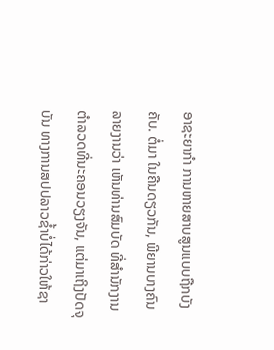ອາຊະຍາກຳ ການຫາຍສາບສູນແບບຖືກບັງຄັບ. ຕໍ່ມາ ໃນຄືນດຽວກັນ, ພີຍານບາງຄົນ ລາຍງານວ່າ ເຫັນທ່ານສົມບັດ ທີ່ສຳນັກງານຕຳລວດທີ່ນະຄອນວຽງຈັນ, ແຕ່ມາເຖິງປັດຈຸບັນ ທາງການສປປລາວຊໍ້າບໍ່ໄດ້ກ່າວໃຫ້ຊາ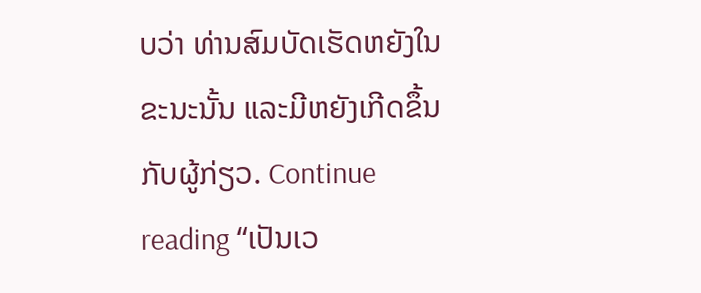ບວ່າ ທ່ານສົມບັດເຮັດຫຍັງໃນຂະນະນັ້ນ ແລະມີຫຍັງເກີດຂຶ້ນກັບຜູ້ກ່ຽວ. Continue reading “ເປັນເວ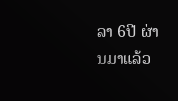ລາ 6ປີ ຜ່ານມາແລ້ວ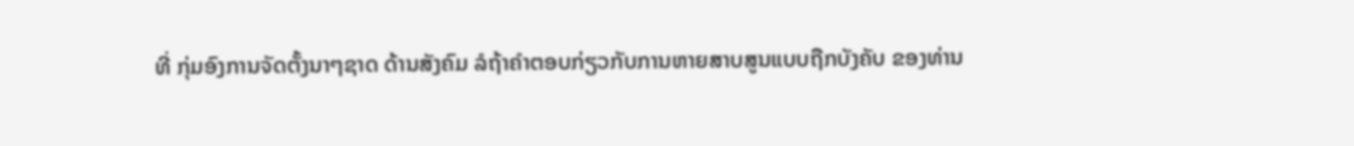ທີ່ ກຸ່ມອົງການຈັດຕັ້ງນາໆຊາດ ດ້ານສັງຄົມ ລໍຖ້າຄຳຕອບກ່ຽວກັບການຫາຍສາບສູນແບບຖືກບັງຄັບ ຂອງທ່ານ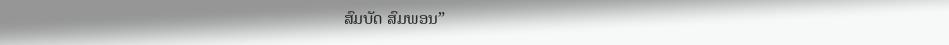ສົມບັດ ສົມພອນ”